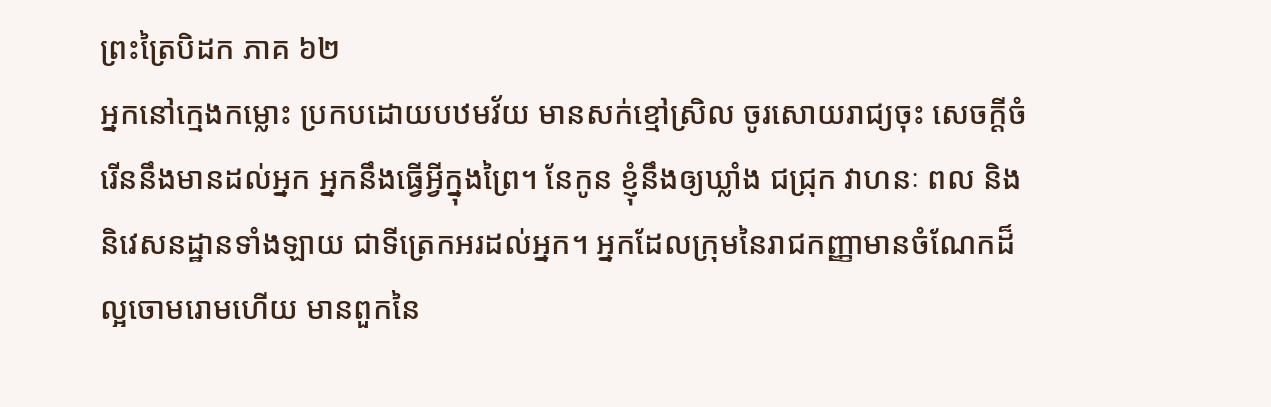ព្រះត្រៃបិដក ភាគ ៦២
អ្នកនៅកេ្មងកម្លោះ ប្រកបដោយបឋមវ័យ មានសក់ខ្មៅស្រិល ចូរសោយរាជ្យចុះ សេចក្តីចំរើននឹងមានដល់អ្នក អ្នកនឹងធ្វើអ្វីក្នុងព្រៃ។ នែកូន ខ្ញុំនឹងឲ្យឃ្លាំង ជជ្រុក វាហនៈ ពល និងនិវេសនដ្ឋានទាំងឡាយ ជាទីត្រេកអរដល់អ្នក។ អ្នកដែលក្រុមនៃរាជកញ្ញាមានចំណែកដ៏ល្អចោមរោមហើយ មានពួកនៃ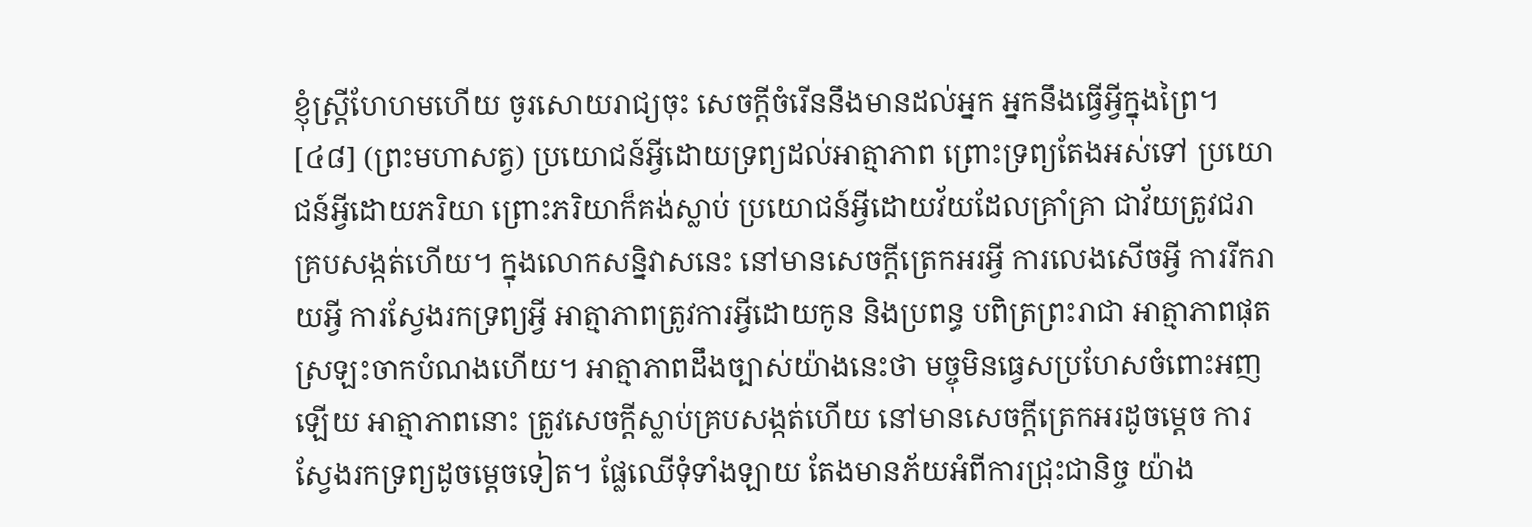ខ្ញុំស្រ្តីហែហមហើយ ចូរសោយរាជ្យចុះ សេចក្តីចំរើននឹងមានដល់អ្នក អ្នកនឹងធើ្វអ្វីក្នុងព្រៃ។
[៤៨] (ព្រះមហាសត្វ) ប្រយោជន៍អ្វីដោយទ្រព្យដល់អាត្មាភាព ព្រោះទ្រព្យតែងអស់ទៅ ប្រយោជន៍អ្វីដោយភរិយា ព្រោះភរិយាក៏គង់ស្លាប់ ប្រយោជន៍អ្វីដោយវ័យដែលគ្រាំគ្រា ជាវ័យត្រូវជរាគ្របសង្កត់ហើយ។ ក្នុងលោកសន្និវាសនេះ នៅមានសេចក្តីត្រេកអរអ្វី ការលេងសើចអ្វី ការរីករាយអ្វី ការស្វែងរកទ្រព្យអ្វី អាត្មាភាពត្រូវការអ្វីដោយកូន និងប្រពន្ធ បពិត្រព្រះរាជា អាត្មាភាពផុតស្រឡះចាកបំណងហើយ។ អាត្មាភាពដឹងច្បាស់យ៉ាងនេះថា មច្ចុមិនធ្វេសប្រហែសចំពោះអញឡើយ អាត្មាភាពនោះ ត្រូវសេចក្តីស្លាប់គ្របសង្កត់ហើយ នៅមានសេចក្តីត្រេកអរដូចមេ្តច ការស្វែងរកទ្រព្យដូចមេ្តចទៀត។ ផ្លែឈើទុំទាំងឡាយ តែងមានភ័យអំពីការជ្រុះជានិច្ច យ៉ាង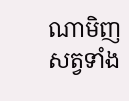ណាមិញ សត្វទាំង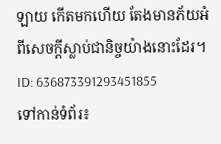ឡាយ កើតមកហើយ តែងមានភ័យអំពីសេចក្តីស្លាប់ជានិច្ចយ៉ាងនោះដែរ។
ID: 636873391293451855
ទៅកាន់ទំព័រ៖